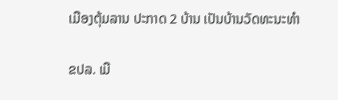ເມືອງຕຸ້ມລານ ປະກາດ 2 ບ້ານ ເປັນບ້ານວັດທະນະທຳ

ຂປລ. ເມື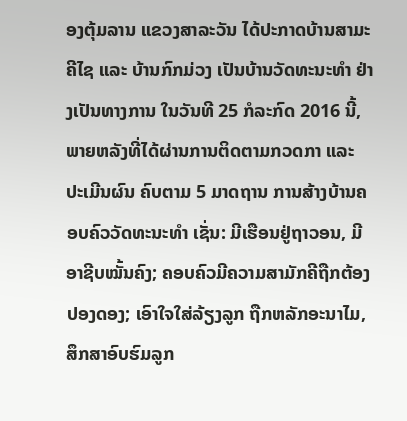ອງຕຸ້ມລານ ແຂວງສາລະວັນ ໄດ້ປະກາດບ້ານສາມະຄີໄຊ ແລະ ບ້ານກົກມ່ວງ ເປັນບ້ານວັດທະນະທຳ ຢ່າງເປັນທາງການ ໃນວັນທີ 25 ກໍລະກົດ 2016 ນີ້, ພາຍຫລັງທີ່ໄດ້ຜ່ານການຕິດຕາມກວດກາ ແລະ ປະເມີນຜົນ ຄົບຕາມ 5 ມາດຖານ ການສ້າງບ້ານຄອບຄົວວັດທະນະທຳ ເຊັ່ນ: ມີເຮືອນຢູ່ຖາວອນ, ມີອາຊີບໝັ້ນຄົງ; ຄອບຄົວມີຄວາມສາມັກຄີຖືກຕ້ອງປອງດອງ; ເອົາໃຈໃສ່ລ້ຽງລູກ ຖືກຫລັກອະນາໄມ, ສຶກສາອົບຮົມລູກ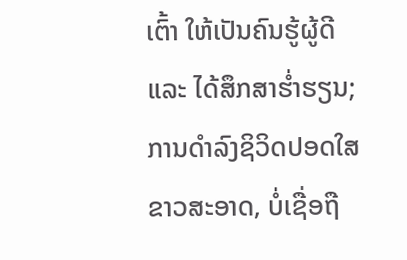ເຕົ້າ ໃຫ້ເປັນຄົນຮູ້ຜູ້ດີ ແລະ ໄດ້ສຶກສາຮ່ຳຮຽນ; ການດຳລົງຊິວິດປອດໃສຂາວສະອາດ, ບໍ່ເຊື່ອຖື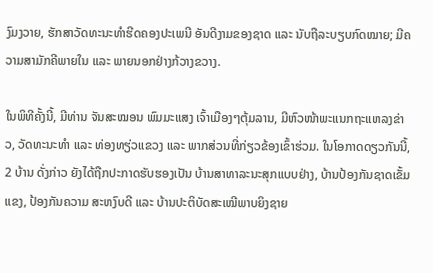ງົມງວາຍ, ຮັກສາວັດທະນະທຳຮີດຄອງປະເພນີ ອັນດີງາມຂອງຊາດ ແລະ ນັບຖືລະບຽບກົດໝາຍ; ມີຄວາມສາມັກຄີພາຍໃນ ແລະ ພາຍນອກຢ່າງກ້ວາງຂວາງ.

ໃນພິທີຄັ້ງນີ້, ມີທ່ານ ຈັນສະໝອນ ພົມມະແສງ ເຈົ້າເມືອງໆຕຸ້ມລານ, ມີຫົວໜ້າພະແນກຖະແຫລງຂ່າວ, ວັດທະນະທຳ ແລະ ທ່ອງທຽ່ວແຂວງ ແລະ ພາກສ່ວນທີ່ກ່ຽວຂ້ອງເຂົ້າຮ່ວມ. ໃນໂອກາດດຽວກັນນີ້, 2 ບ້ານ ດັ່ງກ່າວ ຍັງໄດ້ຖືກປະກາດຮັບຮອງເປັນ ບ້ານສາທາລະນະສຸກແບບຢ່າງ, ບ້ານປ້ອງກັນຊາດເຂັ້ມແຂງ, ປ້ອງກັນຄວາມ ສະຫງົບດີ ແລະ ບ້ານປະຕິບັດສະເໝີພາບຍິງຊາຍ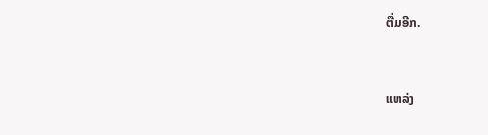ຕື່ມອີກ.



ແຫລ່ງ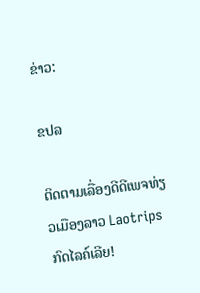ຂ່າວ:

ຂປລ

ຕິດຕາມເລື່ອງດີດີເພຈທ່ຽວເມືອງລາວ Laotrips ກົດໄລຄ໌ເລີຍ!